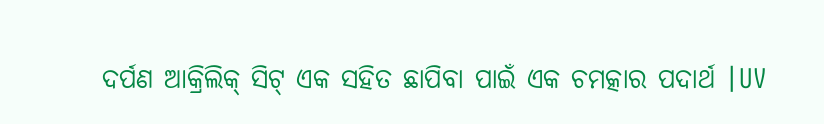ଦର୍ପଣ ଆକ୍ରିଲିକ୍ ସିଟ୍ ଏକ ସହିତ ଛାପିବା ପାଇଁ ଏକ ଚମତ୍କାର ପଦାର୍ଥ |UV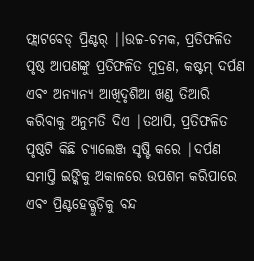ଫ୍ଲାଟବେଡ୍ ପ୍ରିଣ୍ଟର୍ |।ଉଚ୍ଚ-ଚମକ, ପ୍ରତିଫଳିତ ପୃଷ୍ଠ ଆପଣଙ୍କୁ ପ୍ରତିଫଳିତ ମୁଦ୍ରଣ, କଷ୍ଟମ୍ ଦର୍ପଣ ଏବଂ ଅନ୍ୟାନ୍ୟ ଆଖିଦୃଶିଆ ଖଣ୍ଡ ତିଆରି କରିବାକୁ ଅନୁମତି ଦିଏ |ତଥାପି, ପ୍ରତିଫଳିତ ପୃଷ୍ଠଟି କିଛି ଚ୍ୟାଲେଞ୍ଜ ସୃଷ୍ଟି କରେ |ଦର୍ପଣ ସମାପ୍ତି ଇଙ୍କିକୁ ଅକାଳରେ ଉପଶମ କରିପାରେ ଏବଂ ପ୍ରିଣ୍ଟହେଡ୍ଗୁଡ଼ିକୁ ବନ୍ଦ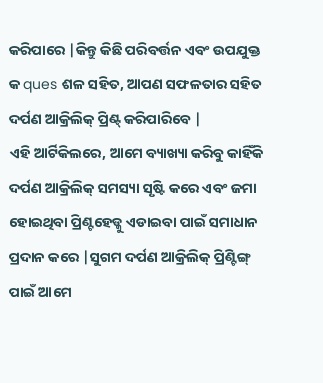କରିପାରେ |କିନ୍ତୁ କିଛି ପରିବର୍ତ୍ତନ ଏବଂ ଉପଯୁକ୍ତ କ ques ଶଳ ସହିତ, ଆପଣ ସଫଳତାର ସହିତ ଦର୍ପଣ ଆକ୍ରିଲିକ୍ ପ୍ରିଣ୍ଟ୍ କରିପାରିବେ |
ଏହି ଆର୍ଟିକିଲରେ, ଆମେ ବ୍ୟାଖ୍ୟା କରିବୁ କାହିଁକି ଦର୍ପଣ ଆକ୍ରିଲିକ୍ ସମସ୍ୟା ସୃଷ୍ଟି କରେ ଏବଂ ଜମା ହୋଇଥିବା ପ୍ରିଣ୍ଟହେଡ୍କୁ ଏଡାଇବା ପାଇଁ ସମାଧାନ ପ୍ରଦାନ କରେ |ସୁଗମ ଦର୍ପଣ ଆକ୍ରିଲିକ୍ ପ୍ରିଣ୍ଟିଙ୍ଗ୍ ପାଇଁ ଆମେ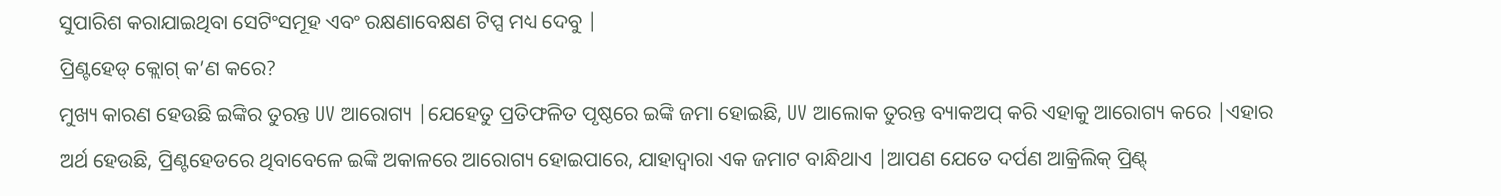ସୁପାରିଶ କରାଯାଇଥିବା ସେଟିଂସମୂହ ଏବଂ ରକ୍ଷଣାବେକ୍ଷଣ ଟିପ୍ସ ମଧ୍ୟ ଦେବୁ |
ପ୍ରିଣ୍ଟହେଡ୍ କ୍ଲୋଗ୍ କ’ଣ କରେ?
ମୁଖ୍ୟ କାରଣ ହେଉଛି ଇଙ୍କିର ତୁରନ୍ତ UV ଆରୋଗ୍ୟ |ଯେହେତୁ ପ୍ରତିଫଳିତ ପୃଷ୍ଠରେ ଇଙ୍କି ଜମା ହୋଇଛି, UV ଆଲୋକ ତୁରନ୍ତ ବ୍ୟାକଅପ୍ କରି ଏହାକୁ ଆରୋଗ୍ୟ କରେ |ଏହାର ଅର୍ଥ ହେଉଛି, ପ୍ରିଣ୍ଟହେଡରେ ଥିବାବେଳେ ଇଙ୍କି ଅକାଳରେ ଆରୋଗ୍ୟ ହୋଇପାରେ, ଯାହାଦ୍ୱାରା ଏକ ଜମାଟ ବାନ୍ଧିଥାଏ |ଆପଣ ଯେତେ ଦର୍ପଣ ଆକ୍ରିଲିକ୍ ପ୍ରିଣ୍ଟ୍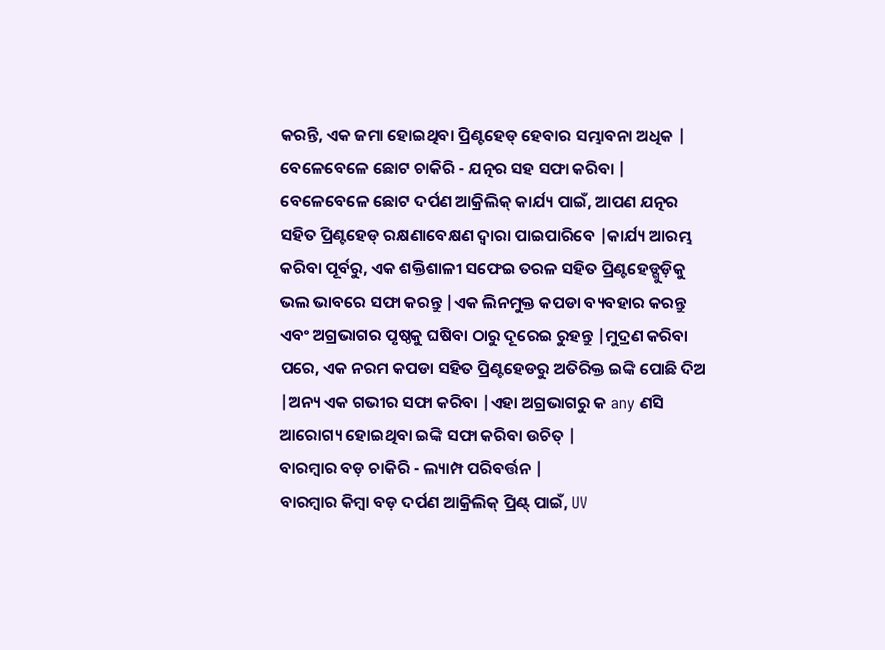କରନ୍ତି, ଏକ ଜମା ହୋଇଥିବା ପ୍ରିଣ୍ଟହେଡ୍ ହେବାର ସମ୍ଭାବନା ଅଧିକ |
ବେଳେବେଳେ ଛୋଟ ଚାକିରି - ଯତ୍ନର ସହ ସଫା କରିବା |
ବେଳେବେଳେ ଛୋଟ ଦର୍ପଣ ଆକ୍ରିଲିକ୍ କାର୍ଯ୍ୟ ପାଇଁ, ଆପଣ ଯତ୍ନର ସହିତ ପ୍ରିଣ୍ଟହେଡ୍ ରକ୍ଷଣାବେକ୍ଷଣ ଦ୍ୱାରା ପାଇପାରିବେ |କାର୍ଯ୍ୟ ଆରମ୍ଭ କରିବା ପୂର୍ବରୁ, ଏକ ଶକ୍ତିଶାଳୀ ସଫେଇ ତରଳ ସହିତ ପ୍ରିଣ୍ଟହେଡ୍ଗୁଡ଼ିକୁ ଭଲ ଭାବରେ ସଫା କରନ୍ତୁ |ଏକ ଲିନମୁକ୍ତ କପଡା ବ୍ୟବହାର କରନ୍ତୁ ଏବଂ ଅଗ୍ରଭାଗର ପୃଷ୍ଠକୁ ଘଷିବା ଠାରୁ ଦୂରେଇ ରୁହନ୍ତୁ |ମୁଦ୍ରଣ କରିବା ପରେ, ଏକ ନରମ କପଡା ସହିତ ପ୍ରିଣ୍ଟହେଡରୁ ଅତିରିକ୍ତ ଇଙ୍କି ପୋଛି ଦିଅ |ଅନ୍ୟ ଏକ ଗଭୀର ସଫା କରିବା |ଏହା ଅଗ୍ରଭାଗରୁ କ any ଣସି ଆରୋଗ୍ୟ ହୋଇଥିବା ଇଙ୍କି ସଫା କରିବା ଉଚିତ୍ |
ବାରମ୍ବାର ବଡ଼ ଚାକିରି - ଲ୍ୟାମ୍ପ ପରିବର୍ତ୍ତନ |
ବାରମ୍ବାର କିମ୍ବା ବଡ଼ ଦର୍ପଣ ଆକ୍ରିଲିକ୍ ପ୍ରିଣ୍ଟ୍ ପାଇଁ, UV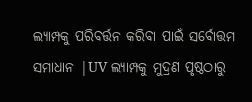ଲ୍ୟାମ୍ପକୁ ପରିବର୍ତ୍ତନ କରିବା ପାଇଁ ସର୍ବୋତ୍ତମ ସମାଧାନ |UV ଲ୍ୟାମ୍ପକୁ ମୁଦ୍ରଣ ପୃଷ୍ଠଠାରୁ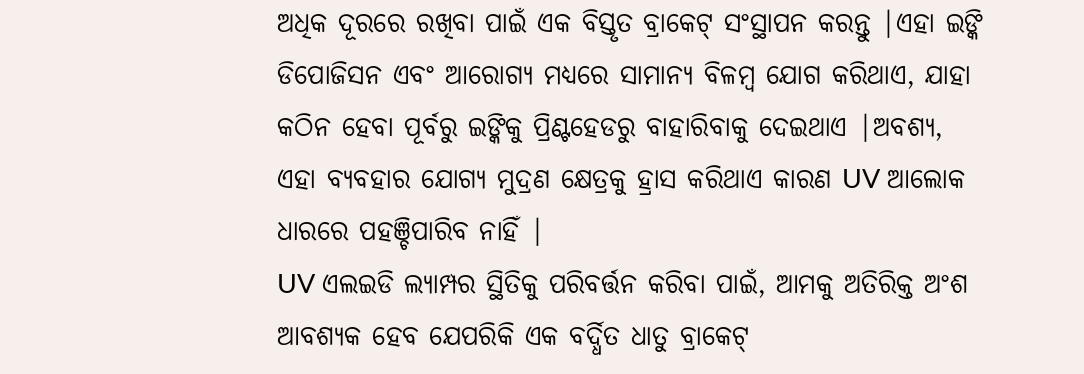ଅଧିକ ଦୂରରେ ରଖିବା ପାଇଁ ଏକ ବିସ୍ତୃତ ବ୍ରାକେଟ୍ ସଂସ୍ଥାପନ କରନ୍ତୁ |ଏହା ଇଙ୍କି ଡିପୋଜିସନ ଏବଂ ଆରୋଗ୍ୟ ମଧ୍ୟରେ ସାମାନ୍ୟ ବିଳମ୍ବ ଯୋଗ କରିଥାଏ, ଯାହା କଠିନ ହେବା ପୂର୍ବରୁ ଇଙ୍କିକୁ ପ୍ରିଣ୍ଟହେଡରୁ ବାହାରିବାକୁ ଦେଇଥାଏ |ଅବଶ୍ୟ, ଏହା ବ୍ୟବହାର ଯୋଗ୍ୟ ମୁଦ୍ରଣ କ୍ଷେତ୍ରକୁ ହ୍ରାସ କରିଥାଏ କାରଣ UV ଆଲୋକ ଧାରରେ ପହଞ୍ଚିପାରିବ ନାହିଁ |
UV ଏଲଇଡି ଲ୍ୟାମ୍ପର ସ୍ଥିତିକୁ ପରିବର୍ତ୍ତନ କରିବା ପାଇଁ, ଆମକୁ ଅତିରିକ୍ତ ଅଂଶ ଆବଶ୍ୟକ ହେବ ଯେପରିକି ଏକ ବର୍ଦ୍ଧିତ ଧାତୁ ବ୍ରାକେଟ୍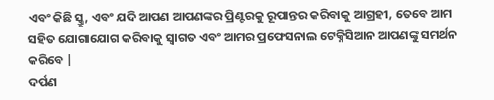ଏବଂ କିଛି ସ୍କ୍ରୁ, ଏବଂ ଯଦି ଆପଣ ଆପଣଙ୍କର ପ୍ରିଣ୍ଟରକୁ ରୂପାନ୍ତର କରିବାକୁ ଆଗ୍ରହୀ, ତେବେ ଆମ ସହିତ ଯୋଗାଯୋଗ କରିବାକୁ ସ୍ୱାଗତ ଏବଂ ଆମର ପ୍ରଫେସନାଲ ଟେକ୍ନିସିଆନ ଆପଣଙ୍କୁ ସମର୍ଥନ କରିବେ |
ଦର୍ପଣ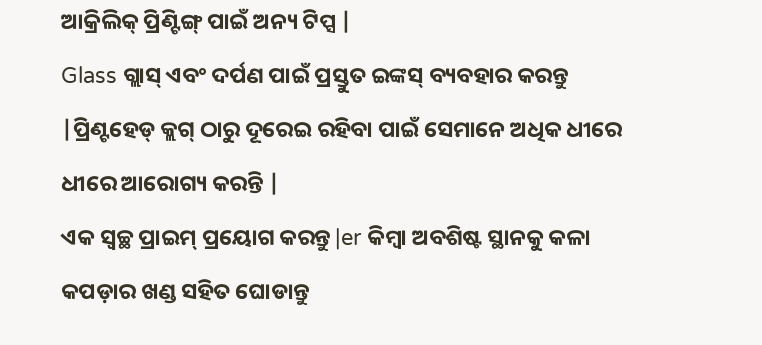ଆକ୍ରିଲିକ୍ ପ୍ରିଣ୍ଟିଙ୍ଗ୍ ପାଇଁ ଅନ୍ୟ ଟିପ୍ସ |
Glass ଗ୍ଲାସ୍ ଏବଂ ଦର୍ପଣ ପାଇଁ ପ୍ରସ୍ତୁତ ଇଙ୍କସ୍ ବ୍ୟବହାର କରନ୍ତୁ |ପ୍ରିଣ୍ଟହେଡ୍ କ୍ଲଗ୍ ଠାରୁ ଦୂରେଇ ରହିବା ପାଇଁ ସେମାନେ ଅଧିକ ଧୀରେ ଧୀରେ ଆରୋଗ୍ୟ କରନ୍ତି |
ଏକ ସ୍ୱଚ୍ଛ ପ୍ରାଇମ୍ ପ୍ରୟୋଗ କରନ୍ତୁ |er କିମ୍ବା ଅବଶିଷ୍ଟ ସ୍ଥାନକୁ କଳା କପଡ଼ାର ଖଣ୍ଡ ସହିତ ଘୋଡାନ୍ତୁ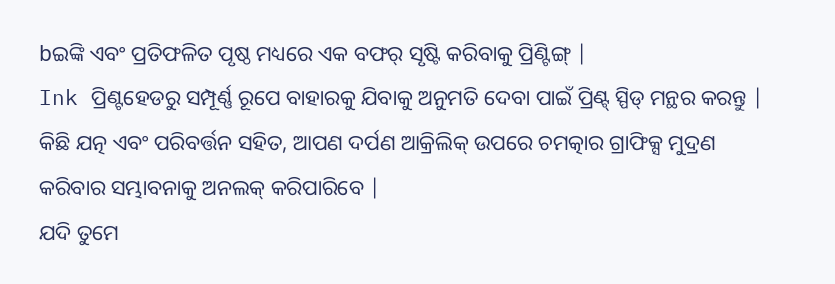bଇଙ୍କି ଏବଂ ପ୍ରତିଫଳିତ ପୃଷ୍ଠ ମଧ୍ୟରେ ଏକ ବଫର୍ ସୃଷ୍ଟି କରିବାକୁ ପ୍ରିଣ୍ଟିଙ୍ଗ୍ |
Ink ପ୍ରିଣ୍ଟହେଡରୁ ସମ୍ପୂର୍ଣ୍ଣ ରୂପେ ବାହାରକୁ ଯିବାକୁ ଅନୁମତି ଦେବା ପାଇଁ ପ୍ରିଣ୍ଟ୍ ସ୍ପିଡ୍ ମନ୍ଥର କରନ୍ତୁ |
କିଛି ଯତ୍ନ ଏବଂ ପରିବର୍ତ୍ତନ ସହିତ, ଆପଣ ଦର୍ପଣ ଆକ୍ରିଲିକ୍ ଉପରେ ଚମତ୍କାର ଗ୍ରାଫିକ୍ସ ମୁଦ୍ରଣ କରିବାର ସମ୍ଭାବନାକୁ ଅନଲକ୍ କରିପାରିବେ |
ଯଦି ତୁମେ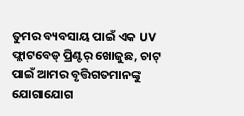ତୁମର ବ୍ୟବସାୟ ପାଇଁ ଏକ UV ଫ୍ଲାଟବେଡ୍ ପ୍ରିଣ୍ଟର୍ ଖୋଜୁଛ, ଚାଟ୍ ପାଇଁ ଆମର ବୃତ୍ତିଗତମାନଙ୍କୁ ଯୋଗାଯୋଗ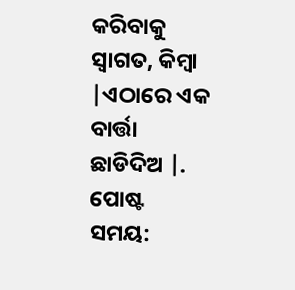କରିବାକୁ ସ୍ୱାଗତ, କିମ୍ବା |ଏଠାରେ ଏକ ବାର୍ତ୍ତା ଛାଡିଦିଅ |.
ପୋଷ୍ଟ ସମୟ: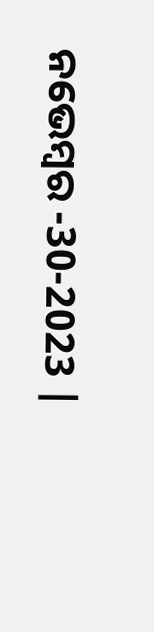ନଭେମ୍ବର -30-2023 |